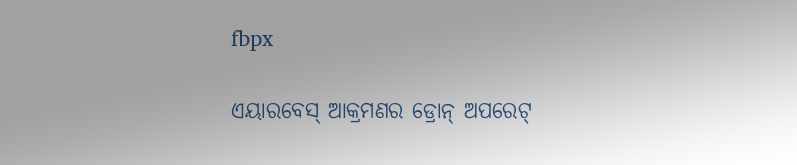fbpx

ଏୟାରବେସ୍ ଆକ୍ରମଣର ଡ୍ରୋନ୍ ଅପରେଟ୍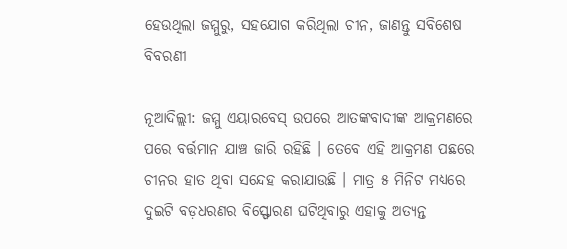ହେଉଥିଲା ଜମ୍ମୁରୁ, ସହଯୋଗ କରିଥିଲା ଚୀନ, ଜାଣନ୍ତୁ ସବିଶେଷ ବିବରଣୀ

ନୂଆଦିଲ୍ଲୀ: ଜମ୍ମୁ ଏୟାରବେସ୍ ଉପରେ ଆତଙ୍କବାଦୀଙ୍କ ଆକ୍ରମଣରେ ପରେ ବର୍ତ୍ତମାନ ଯାଞ୍ଚ ଜାରି ରହିଛି । ତେବେ ଏହି ଆକ୍ରମଣ ପଛରେ ଚୀନର ହାତ ଥିବା ସନ୍ଦେହ କରାଯାଉଛି । ମାତ୍ର ୫ ମିନିଟ ମଧ୍ୟରେ ଦୁଇଟି ବଡ଼ଧରଣର ବିସ୍ଫୋରଣ ଘଟିଥିବାରୁ ଏହାକୁ ଅତ୍ୟନ୍ତ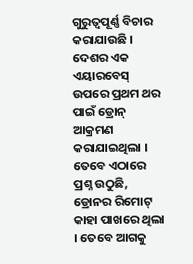ଗୁରୁତ୍ୱପୂର୍ଣ୍ଣ ବିଚାର କରାଯାଉଛି । ଦେଶର ଏକ ଏୟାରବେସ୍ ଉପରେ ପ୍ରଥମ ଥର ପାଇଁ ଡ୍ରୋନ୍ ଆକ୍ରମଣ କରାଯାଇଥିଲା । ତେବେ ଏଠାରେ ପ୍ରଶ୍ନ ଉଠୁଛି, ଡ୍ରୋନର ରିମୋଟ୍ କାହା ପାଖରେ ଥିଲା । ତେବେ ଆଗକୁ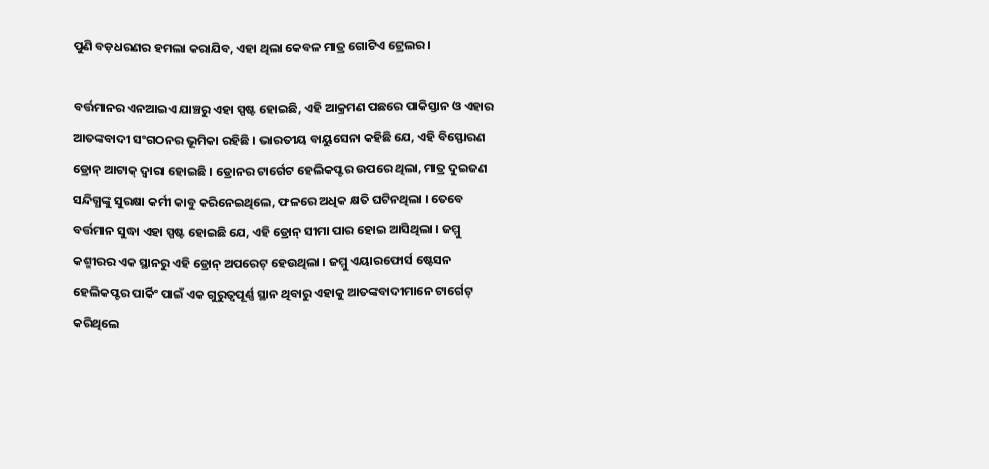ପୁଣି ବଡ଼ଧରଣର ହମଲା କରାଯିବ, ଏହା ଥିଲା କେବଳ ମାତ୍ର ଗୋଟିଏ ଟ୍ରେଲର ।

ବର୍ତ୍ତମାନର ଏନଆଇଏ ଯାଞ୍ଚରୁ ଏହା ସ୍ପଷ୍ଟ ହୋଇଛି, ଏହି ଆକ୍ରମଣ ପଛରେ ପାକିସ୍ତାନ ଓ ଏହାର ଆତଙ୍କବାଦୀ ସଂଗଠନର ଭୂମିକା ରହିଛି । ଭାରତୀୟ ବାୟୁସେନା କହିଛି ଯେ, ଏହି ବିସ୍ଫୋରଣ ଡ୍ରୋନ୍ ଆଟାକ୍ ଦ୍ୱାରା ହୋଇଛି । ଡ୍ରୋନର ଟାର୍ଗେଟ ହେଲିକପ୍ଟର ଉପରେ ଥିଲା, ମାତ୍ର ଦୁଇଜଣ ସନ୍ଦିଗ୍ଧଙ୍କୁ ସୁରକ୍ଷା କର୍ମୀ କାବୁ କରିନେଇଥିଲେ, ଫଳରେ ଅଧିକ କ୍ଷତି ଘଟିନଥିଲା । ତେବେ ବର୍ତ୍ତମାନ ସୁଦ୍ଧା ଏହା ସ୍ପଷ୍ଟ ହୋଇଛି ଯେ, ଏହି ଡ୍ରୋନ୍ ସୀମା ପାର ହୋଇ ଆସିଥିଲା । ଜମ୍ମୁ କଶ୍ମୀରର ଏକ ସ୍ଥାନରୁ ଏହି ଡ୍ରୋନ୍ ଅପରେଟ୍ ହେଉଥିଲା । ଜମ୍ମୁ ଏୟାରଫୋର୍ସ ଷ୍ଟେସନ ହେଲିକପ୍ଟର ପାର୍କିଂ ପାଇଁ ଏକ ଗୁରୁତ୍ୱପୂର୍ଣ୍ଣ ସ୍ଥାନ ଥିବାରୁ ଏହାକୁ ଆତଙ୍କବାଦୀମାନେ ଟାର୍ଗେଟ୍ କରିଥିଲେ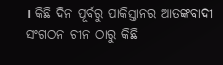। କିଛି ଦିନ ପୂର୍ବରୁ ପାକିସ୍ତାନର ଆତଙ୍କବାଦୀ ସଂଗଠନ ଚୀନ ଠାରୁ କିଛି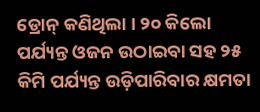ଡ୍ରୋନ୍ କଣିଥିଲା । ୨୦ କିଲୋ ପର୍ଯ୍ୟନ୍ତ ଓଜନ ଉଠାଇବା ସହ ୨୫ କିମି ପର୍ଯ୍ୟନ୍ତ ଉଡ଼ିପାରିବାର କ୍ଷମତା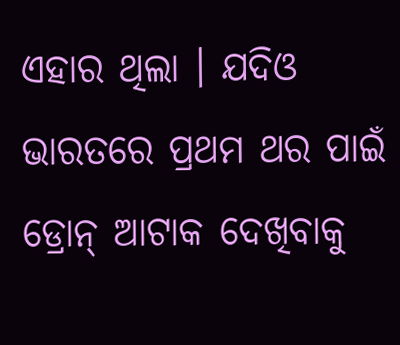ଏହାର ଥିଲା । ଯଦିଓ ଭାରତରେ ପ୍ରଥମ ଥର ପାଇଁ ଡ୍ରୋନ୍ ଆଟାକ ଦେଖିବାକୁ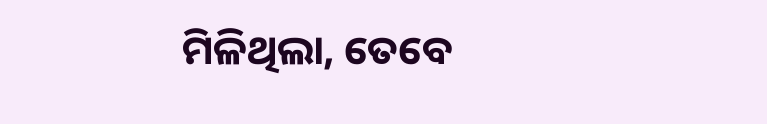ମିଳିଥିଲା, ତେବେ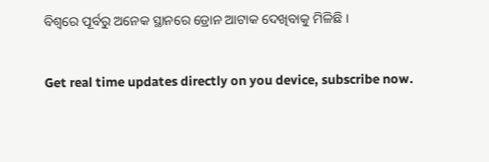ବିଶ୍ୱରେ ପୂର୍ବରୁ ଅନେକ ସ୍ଥାନରେ ଡ୍ରୋନ ଆଟାକ ଦେଖିବାକୁ ମିଳିଛି ।

Get real time updates directly on you device, subscribe now.